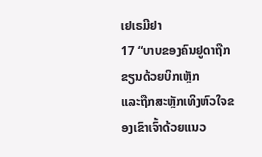ເຢເຣມີຢາ
17 “ບາບຂອງຄົນຢູດາຖືກຂຽນດ້ວຍບິກເຫຼັກ
ແລະຖືກສະຫຼັກເທິງຫົວໃຈຂອງເຂົາເຈົ້າດ້ວຍແນວ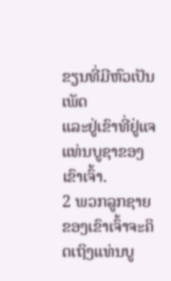ຂຽນທີ່ມີຫົວເປັນເພັດ
ແລະຢູ່ເຂົາທີ່ຢູ່ແຈແທ່ນບູຊາຂອງເຂົາເຈົ້າ.
2 ພວກລູກຊາຍຂອງເຂົາເຈົ້າຈະຄິດເຖິງແທ່ນບູ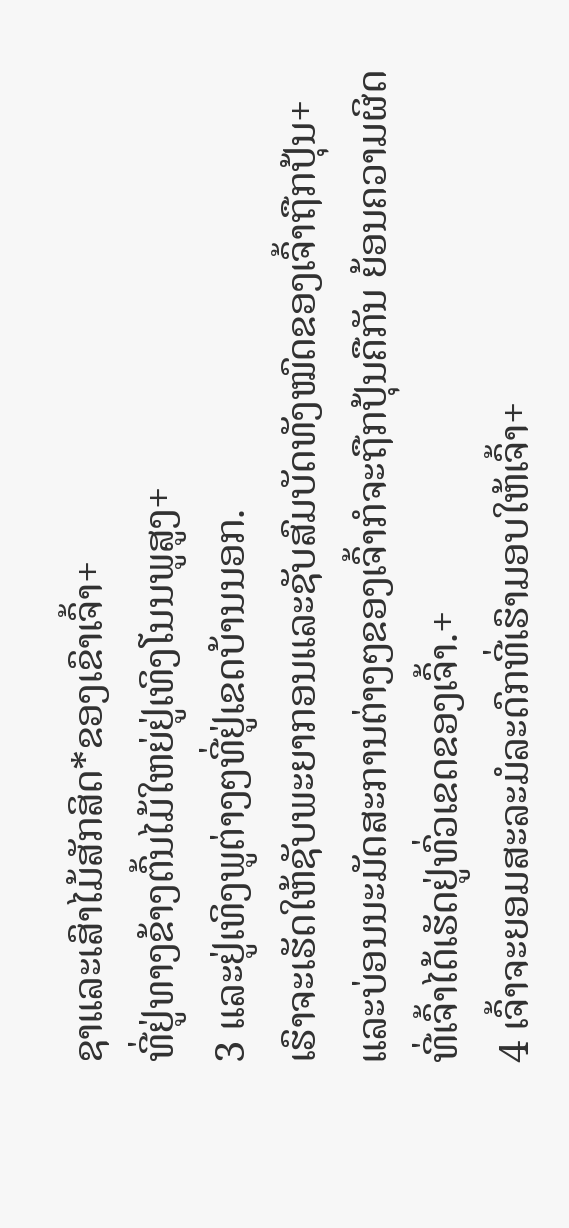ຊາແລະເສົາໄມ້ສັກສິດ*ຂອງເຂົາເຈົ້າ+
ທີ່ຢູ່ທາງຂ້າງຕົ້ນໄມ້ໃຫຍ່ຢູ່ເທິງໂນນພູສູງ+
3 ແລະຢູ່ເທິງພູຕ່າງໆທີ່ຢູ່ເຂດບ້ານນອກ.
ເຮົາຈະເຮັດໃຫ້ຊັບພະຍາກອນແລະຊັບສົມບັດທັງໝົດຂອງເຈົ້າຖືກປຸ້ນ+
ແລະບ່ອນນະມັດສະການຕ່າງໆຂອງເຈົ້າກໍຈະຖືກປຸ້ນຄືກັນ ຍ້ອນຄວາມຜິດທີ່ເຈົ້າໄດ້ເຮັດຢູ່ທົ່ວເຂດຂອງເຈົ້າ.+
4 ເຈົ້າຈະຍອມສະລະມໍລະດົກທີ່ເຮົາມອບໃຫ້ເຈົ້າ+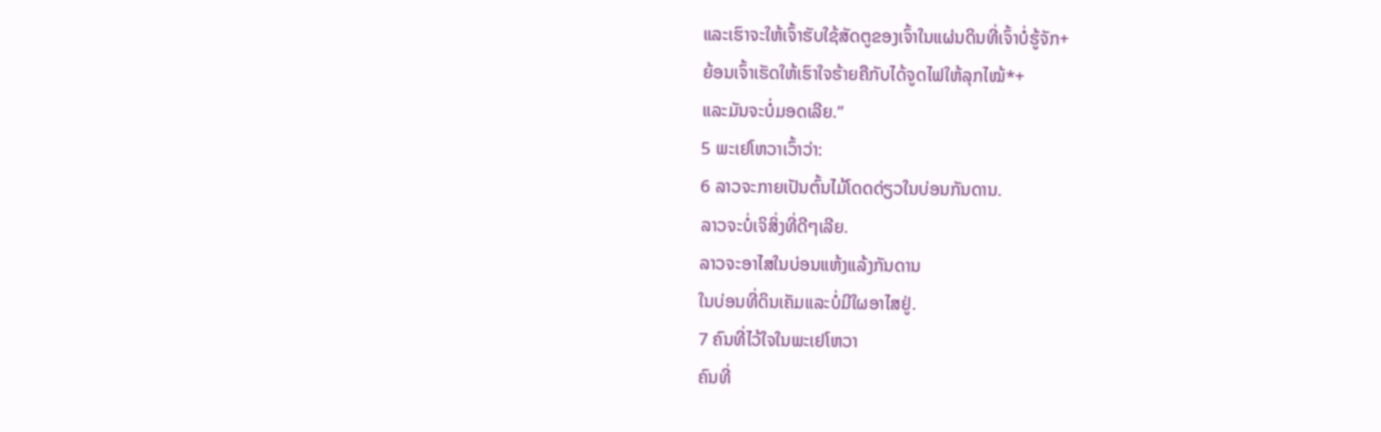ແລະເຮົາຈະໃຫ້ເຈົ້າຮັບໃຊ້ສັດຕູຂອງເຈົ້າໃນແຜ່ນດິນທີ່ເຈົ້າບໍ່ຮູ້ຈັກ+
ຍ້ອນເຈົ້າເຮັດໃຫ້ເຮົາໃຈຮ້າຍຄືກັບໄດ້ຈູດໄຟໃຫ້ລຸກໄໝ້*+
ແລະມັນຈະບໍ່ມອດເລີຍ.”
5 ພະເຢໂຫວາເວົ້າວ່າ:
6 ລາວຈະກາຍເປັນຕົ້ນໄມ້ໂດດດ່ຽວໃນບ່ອນກັນດານ.
ລາວຈະບໍ່ເຈິສິ່ງທີ່ດີໆເລີຍ.
ລາວຈະອາໄສໃນບ່ອນແຫ້ງແລ້ງກັນດານ
ໃນບ່ອນທີ່ດິນເຄັມແລະບໍ່ມີໃຜອາໄສຢູ່.
7 ຄົນທີ່ໄວ້ໃຈໃນພະເຢໂຫວາ
ຄົນທີ່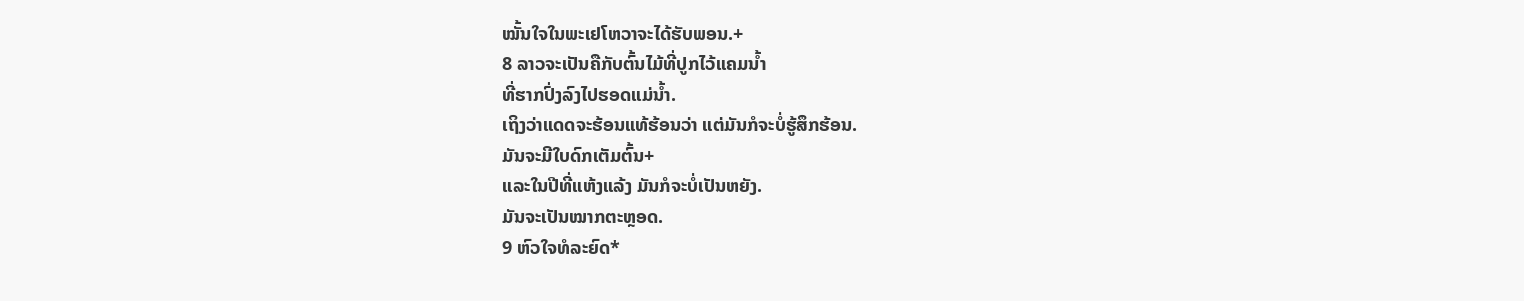ໝັ້ນໃຈໃນພະເຢໂຫວາຈະໄດ້ຮັບພອນ.+
8 ລາວຈະເປັນຄືກັບຕົ້ນໄມ້ທີ່ປູກໄວ້ແຄມນ້ຳ
ທີ່ຮາກປົ່ງລົງໄປຮອດແມ່ນ້ຳ.
ເຖິງວ່າແດດຈະຮ້ອນແທ້ຮ້ອນວ່າ ແຕ່ມັນກໍຈະບໍ່ຮູ້ສຶກຮ້ອນ.
ມັນຈະມີໃບດົກເຕັມຕົ້ນ+
ແລະໃນປີທີ່ແຫ້ງແລ້ງ ມັນກໍຈະບໍ່ເປັນຫຍັງ.
ມັນຈະເປັນໝາກຕະຫຼອດ.
9 ຫົວໃຈທໍລະຍົດ*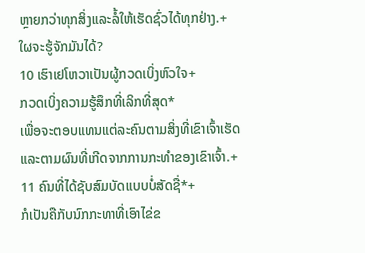ຫຼາຍກວ່າທຸກສິ່ງແລະລໍ້ໃຫ້ເຮັດຊົ່ວໄດ້ທຸກຢ່າງ.+
ໃຜຈະຮູ້ຈັກມັນໄດ້?
10 ເຮົາເຢໂຫວາເປັນຜູ້ກວດເບິ່ງຫົວໃຈ+
ກວດເບິ່ງຄວາມຮູ້ສຶກທີ່ເລິກທີ່ສຸດ*
ເພື່ອຈະຕອບແທນແຕ່ລະຄົນຕາມສິ່ງທີ່ເຂົາເຈົ້າເຮັດ
ແລະຕາມຜົນທີ່ເກີດຈາກການກະທຳຂອງເຂົາເຈົ້າ.+
11 ຄົນທີ່ໄດ້ຊັບສົມບັດແບບບໍ່ສັດຊື່*+
ກໍເປັນຄືກັບນົກກະທາທີ່ເອົາໄຂ່ຂ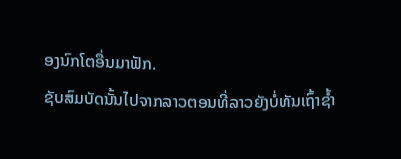ອງນົກໂຕອື່ນມາຟັກ.
ຊັບສົມບັດນັ້ນໄປຈາກລາວຕອນທີ່ລາວຍັງບໍ່ທັນເຖົ້າຊ້ຳ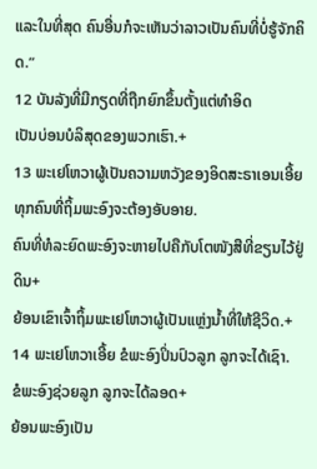ແລະໃນທີ່ສຸດ ຄົນອື່ນກໍຈະເຫັນວ່າລາວເປັນຄົນທີ່ບໍ່ຮູ້ຈັກຄິດ.”
12 ບັນລັງທີ່ມີກຽດທີ່ຖືກຍົກຂຶ້ນຕັ້ງແຕ່ທຳອິດ
ເປັນບ່ອນບໍລິສຸດຂອງພວກເຮົາ.+
13 ພະເຢໂຫວາຜູ້ເປັນຄວາມຫວັງຂອງອິດສະຣາເອນເອີ້ຍ
ທຸກຄົນທີ່ຖິ້ມພະອົງຈະຕ້ອງອັບອາຍ.
ຄົນທີ່ທໍລະຍົດພະອົງຈະຫາຍໄປຄືກັບໂຕໜັງສືທີ່ຂຽນໄວ້ຢູ່ດິນ+
ຍ້ອນເຂົາເຈົ້າຖິ້ມພະເຢໂຫວາຜູ້ເປັນແຫຼ່ງນ້ຳທີ່ໃຫ້ຊີວິດ.+
14 ພະເຢໂຫວາເອີ້ຍ ຂໍພະອົງປິ່ນປົວລູກ ລູກຈະໄດ້ເຊົາ.
ຂໍພະອົງຊ່ວຍລູກ ລູກຈະໄດ້ລອດ+
ຍ້ອນພະອົງເປັນ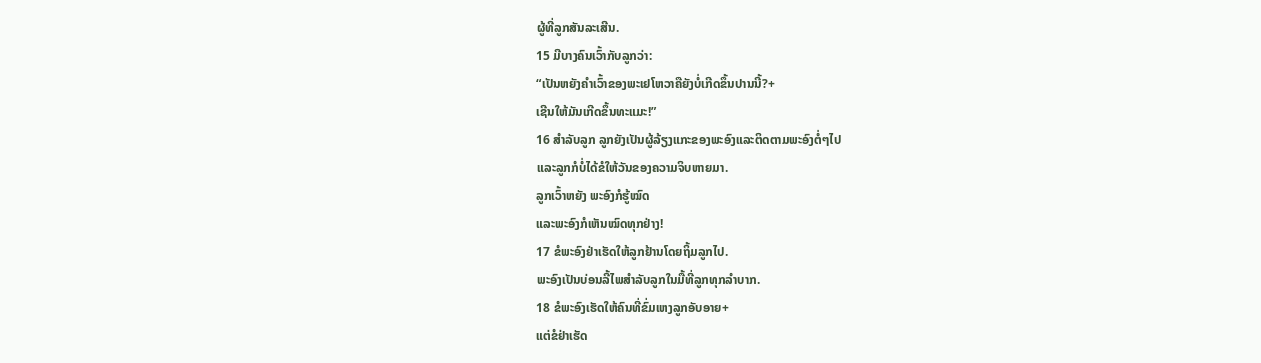ຜູ້ທີ່ລູກສັນລະເສີນ.
15 ມີບາງຄົນເວົ້າກັບລູກວ່າ:
“ເປັນຫຍັງຄຳເວົ້າຂອງພະເຢໂຫວາຄືຍັງບໍ່ເກີດຂຶ້ນປານນີ້?+
ເຊີນໃຫ້ມັນເກີດຂຶ້ນທະແມະ!”
16 ສຳລັບລູກ ລູກຍັງເປັນຜູ້ລ້ຽງແກະຂອງພະອົງແລະຕິດຕາມພະອົງຕໍ່ໆໄປ
ແລະລູກກໍບໍ່ໄດ້ຂໍໃຫ້ວັນຂອງຄວາມຈິບຫາຍມາ.
ລູກເວົ້າຫຍັງ ພະອົງກໍຮູ້ໝົດ
ແລະພະອົງກໍເຫັນໝົດທຸກຢ່າງ!
17 ຂໍພະອົງຢ່າເຮັດໃຫ້ລູກຢ້ານໂດຍຖິ້ມລູກໄປ.
ພະອົງເປັນບ່ອນລີ້ໄພສຳລັບລູກໃນມື້ທີ່ລູກທຸກລຳບາກ.
18 ຂໍພະອົງເຮັດໃຫ້ຄົນທີ່ຂົ່ມເຫງລູກອັບອາຍ+
ແຕ່ຂໍຢ່າເຮັດ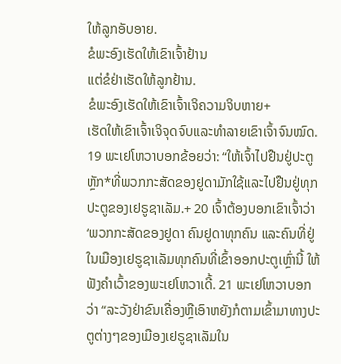ໃຫ້ລູກອັບອາຍ.
ຂໍພະອົງເຮັດໃຫ້ເຂົາເຈົ້າຢ້ານ
ແຕ່ຂໍຢ່າເຮັດໃຫ້ລູກຢ້ານ.
ຂໍພະອົງເຮັດໃຫ້ເຂົາເຈົ້າເຈິຄວາມຈິບຫາຍ+
ເຮັດໃຫ້ເຂົາເຈົ້າເຈິຈຸດຈົບແລະທຳລາຍເຂົາເຈົ້າຈົນໝົດ.
19 ພະເຢໂຫວາບອກຂ້ອຍວ່າ: “ໃຫ້ເຈົ້າໄປຢືນຢູ່ປະຕູຫຼັກ*ທີ່ພວກກະສັດຂອງຢູດາມັກໃຊ້ແລະໄປຢືນຢູ່ທຸກປະຕູຂອງເຢຣູຊາເລັມ.+ 20 ເຈົ້າຕ້ອງບອກເຂົາເຈົ້າວ່າ ‘ພວກກະສັດຂອງຢູດາ ຄົນຢູດາທຸກຄົນ ແລະຄົນທີ່ຢູ່ໃນເມືອງເຢຣູຊາເລັມທຸກຄົນທີ່ເຂົ້າອອກປະຕູເຫຼົ່ານີ້ ໃຫ້ຟັງຄຳເວົ້າຂອງພະເຢໂຫວາເດີ້. 21 ພະເຢໂຫວາບອກວ່າ “ລະວັງຢ່າຂົນເຄື່ອງຫຼືເອົາຫຍັງກໍຕາມເຂົ້າມາທາງປະຕູຕ່າງໆຂອງເມືອງເຢຣູຊາເລັມໃນ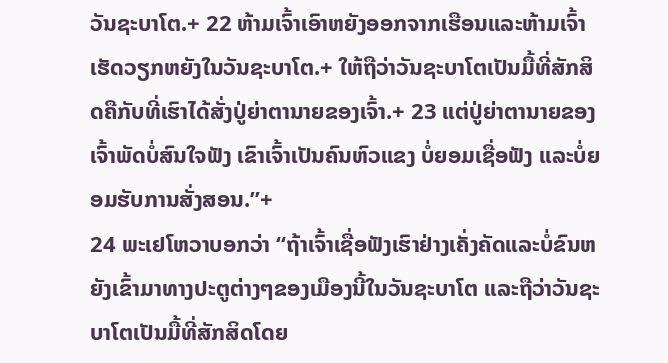ວັນຊະບາໂຕ.+ 22 ຫ້າມເຈົ້າເອົາຫຍັງອອກຈາກເຮືອນແລະຫ້າມເຈົ້າເຮັດວຽກຫຍັງໃນວັນຊະບາໂຕ.+ ໃຫ້ຖືວ່າວັນຊະບາໂຕເປັນມື້ທີ່ສັກສິດຄືກັບທີ່ເຮົາໄດ້ສັ່ງປູ່ຍ່າຕານາຍຂອງເຈົ້າ.+ 23 ແຕ່ປູ່ຍ່າຕານາຍຂອງເຈົ້າພັດບໍ່ສົນໃຈຟັງ ເຂົາເຈົ້າເປັນຄົນຫົວແຂງ ບໍ່ຍອມເຊື່ອຟັງ ແລະບໍ່ຍອມຮັບການສັ່ງສອນ.”+
24 ພະເຢໂຫວາບອກວ່າ “ຖ້າເຈົ້າເຊື່ອຟັງເຮົາຢ່າງເຄັ່ງຄັດແລະບໍ່ຂົນຫຍັງເຂົ້າມາທາງປະຕູຕ່າງໆຂອງເມືອງນີ້ໃນວັນຊະບາໂຕ ແລະຖືວ່າວັນຊະບາໂຕເປັນມື້ທີ່ສັກສິດໂດຍ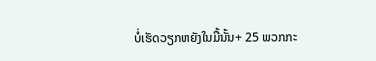ບໍ່ເຮັດວຽກຫຍັງໃນມື້ນັ້ນ+ 25 ພວກກະ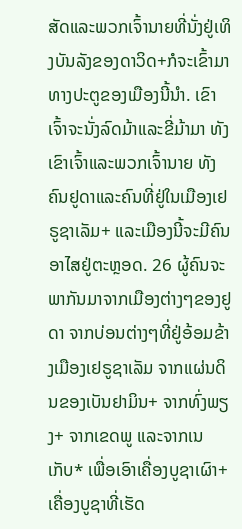ສັດແລະພວກເຈົ້ານາຍທີ່ນັ່ງຢູ່ເທິງບັນລັງຂອງດາວິດ+ກໍຈະເຂົ້າມາທາງປະຕູຂອງເມືອງນີ້ນຳ. ເຂົາເຈົ້າຈະນັ່ງລົດມ້າແລະຂີ່ມ້າມາ ທັງເຂົາເຈົ້າແລະພວກເຈົ້ານາຍ ທັງຄົນຢູດາແລະຄົນທີ່ຢູ່ໃນເມືອງເຢຣູຊາເລັມ+ ແລະເມືອງນີ້ຈະມີຄົນອາໄສຢູ່ຕະຫຼອດ. 26 ຜູ້ຄົນຈະພາກັນມາຈາກເມືອງຕ່າງໆຂອງຢູດາ ຈາກບ່ອນຕ່າງໆທີ່ຢູ່ອ້ອມຂ້າງເມືອງເຢຣູຊາເລັມ ຈາກແຜ່ນດິນຂອງເບັນຢາມິນ+ ຈາກທົ່ງພຽງ+ ຈາກເຂດພູ ແລະຈາກເນເກັບ* ເພື່ອເອົາເຄື່ອງບູຊາເຜົາ+ ເຄື່ອງບູຊາທີ່ເຮັດ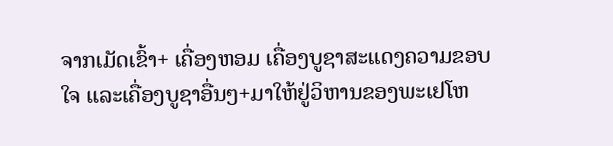ຈາກເມັດເຂົ້າ+ ເຄື່ອງຫອມ ເຄື່ອງບູຊາສະແດງຄວາມຂອບໃຈ ແລະເຄື່ອງບູຊາອື່ນໆ+ມາໃຫ້ຢູ່ວິຫານຂອງພະເຢໂຫ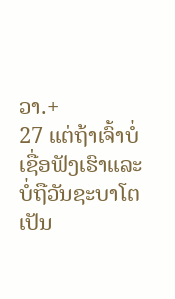ວາ.+
27 ແຕ່ຖ້າເຈົ້າບໍ່ເຊື່ອຟັງເຮົາແລະບໍ່ຖືວັນຊະບາໂຕເປັນ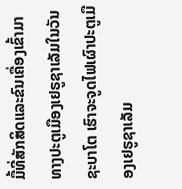ມື້ທີ່ສັກສິດແລະຂົນເຄື່ອງເຂົ້າມາທາງປະຕູເມືອງເຢຣູຊາເລັມໃນວັນຊະບາໂຕ ເຮົາຈະຈູດໄຟເຜົາປະຕູເມືອງເຢຣູຊາເລັມ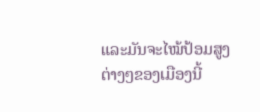ແລະມັນຈະໄໝ້ປ້ອມສູງຕ່າງໆຂອງເມືອງນີ້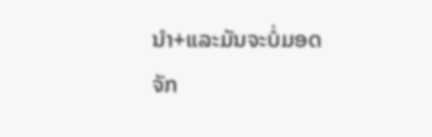ນຳ+ແລະມັນຈະບໍ່ມອດຈັກ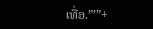ເທື່ອ.”’”+